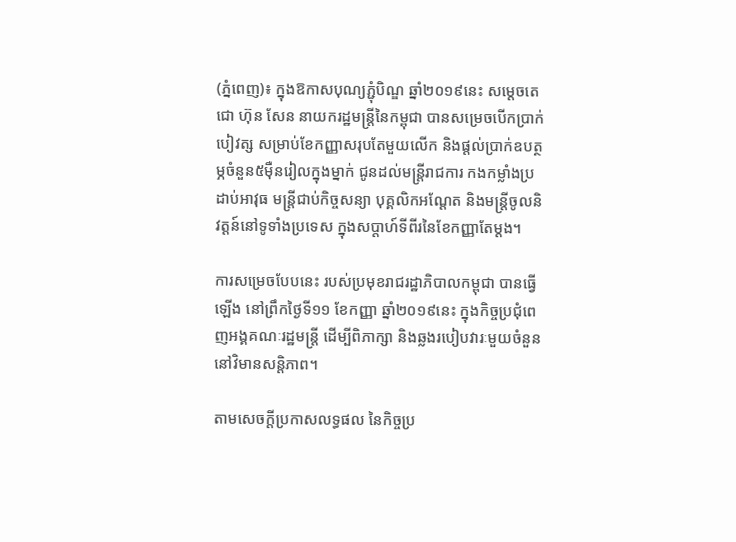(ភ្នំពេញ)៖ ក្នុងឱកាសបុណ្យភ្ជុំបិណ្ឌ ឆ្នាំ២០១៩នេះ សម្តេចតេជោ ហ៊ុន សែន នាយករដ្ឋមន្ត្រីនៃកម្ពុជា បានសម្រេចបើកប្រាក់បៀវត្ស សម្រាប់ខែកញ្ញាសរុបតែមួយលើក និងផ្តល់ប្រាក់ឧបត្ថម្ភចំនួន៥ម៉ឺនរៀលក្នុងម្នាក់ ជូនដល់មន្ត្រីរាជការ កងកម្លាំងប្រដាប់អាវុធ មន្ត្រីជាប់កិច្ចសន្យា បុគ្គលិកអណ្តែត និងមន្ត្រីចូលនិវត្តន៍នៅទូទាំងប្រទេស ក្នុងសប្តាហ៍ទីពីរនៃខែកញ្ញាតែម្តង។

ការសម្រេចបែបនេះ របស់ប្រមុខរាជរដ្ឋាភិបាលកម្ពុជា បានធ្វើឡើង នៅព្រឹកថ្ងៃទី១១ ខែកញ្ញា ឆ្នាំ២០១៩នេះ ក្នុងកិច្ចប្រជុំពេញអង្គគណៈរដ្ឋមន្រ្តី ដើម្បីពិភាក្សា និងឆ្លងរបៀបវារៈមួយចំនួន នៅវិមានសន្តិភាព។

តាមសេចក្តីប្រកាសលទ្ធផល នៃកិច្ចប្រ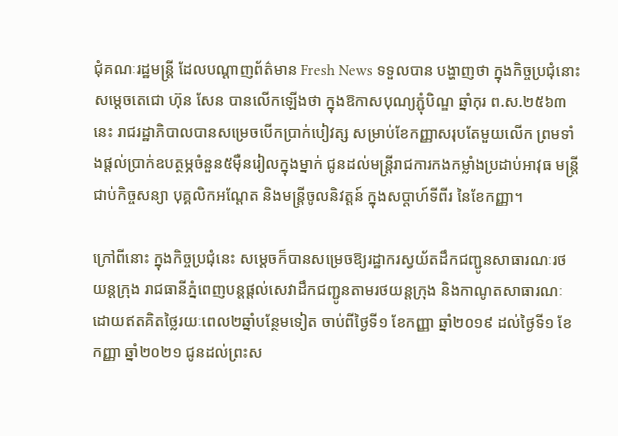ជុំគណៈរដ្ឋមន្រ្តី ដែលបណ្តាញព័ត៌មាន Fresh News ទទួលបាន បង្ហាញថា ក្នុងកិច្ចប្រជុំនោះ សម្តេចតេជោ ហ៊ុន សែន បានលើកឡើងថា ក្នុងឱកាសបុណ្យភ្ជុំបិណ្ឌ ឆ្នាំកុរ ព.ស.២៥៦៣នេះ រាជរដ្ឋាភិបាលបានសម្រេចបើកប្រាក់បៀវត្ស សម្រាប់ខែកញ្ញាសរុបតែមួយលើក ព្រមទាំងផ្តល់ប្រាក់ឧបត្ថម្ភចំនួន៥ម៉ឺនរៀលក្នុងម្នាក់ ជូនដល់មន្ត្រីរាជការកងកម្លាំងប្រដាប់អាវុធ មន្ត្រីជាប់កិច្ចសន្យា បុគ្គលិកអណ្តែត និងមន្ត្រីចូលនិវត្តន៍ ក្នុងសប្តាហ៍ទីពីរ នៃខែកញ្ញា។

ក្រៅពីនោះ ក្នុងកិច្ចប្រជុំនេះ សម្តេចក៏បានសម្រេចឱ្យរដ្ឋាករស្វយ័តដឹកជញ្ជូនសាធារណៈរថយន្តក្រុង រាជធានីភ្នំពេញបន្តផ្តល់សេវាដឹកជញ្ជូនតាមរថយន្តក្រុង និងកាណូតសាធារណៈ ដោយឥតគិតថ្លៃរយៈពេល២ឆ្នាំបន្ថែមទៀត ចាប់ពីថ្ងៃទី១ ខែកញ្ញា ឆ្នាំ២០១៩ ដល់ថ្ងៃទី១ ខែកញ្ញា ឆ្នាំ២០២១ ជូនដល់ព្រះស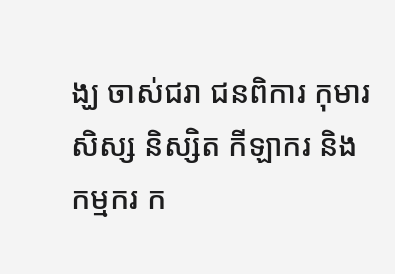ង្ឃ ចាស់ជរា ជនពិការ កុមារ សិស្ស និស្សិត កីឡាករ និងកម្មករ ក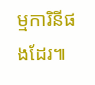ម្មការិនីផងដែរ៕